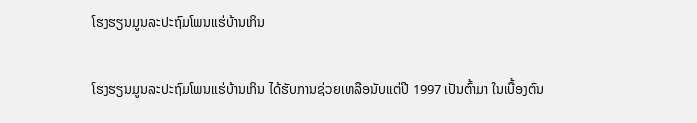ໂຮງຮຽນມູນລະປະຖົມໂພນແຮ່ບ້ານເກິນ

ໂຮງຮຽນມູນລະປະຖົມໂພນແຮ່ບ້ານເກິນ ໄດ້ຮັບການຊ່ວຍເຫລືອນັບແຕ່ປີ 1997 ເປັນຕົ້າມາ ໃນເບື້ອງຕົນ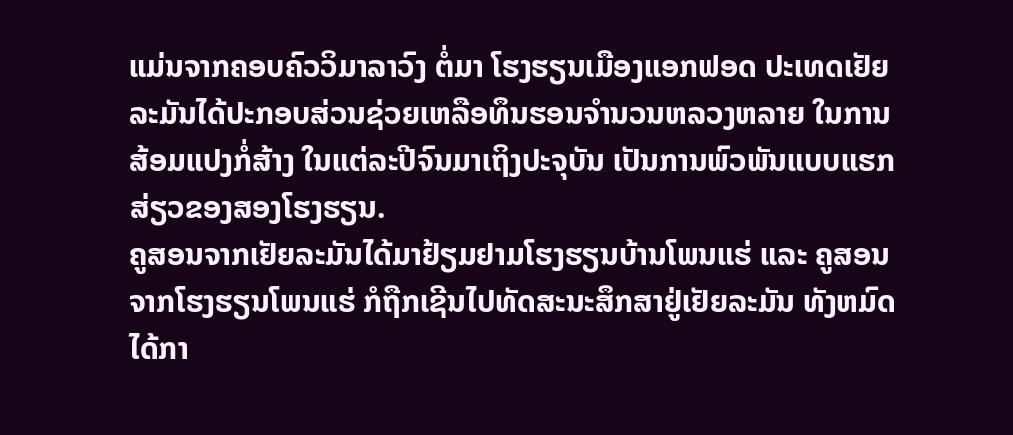ແມ່ນຈາກຄອບຄົວວິມາລາວົງ ຕໍ່ມາ ໂຮງຮຽນເມືອງແອກຟອດ ປະເທດເຢັຍລະມັນໄດ້ປະກອບສ່ວນຊ່ວຍເຫລືອທຶນຮອນຈໍານວນຫລວງຫລາຍ ໃນການສ້ອມແປງກໍ່ສ້າງ ໃນແຕ່ລະປີຈົນມາເຖິງປະຈຸບັນ ເປັນການພົວພັນແບບແຮກສ່ຽວຂອງສອງໂຮງຮຽນ.
ຄູສອນຈາກເຢັຍລະມັນໄດ້ມາຢ້ຽມຢາມໂຮງຮຽນບ້ານໂພນແຮ່ ແລະ ຄູສອນຈາກໂຮງຮຽນໂພນແຮ່ ກໍຖືກເຊີນໄປທັດສະນະສຶກສາຢູ່ເຢັຍລະມັນ ທັງຫມົດໄດ້ກາ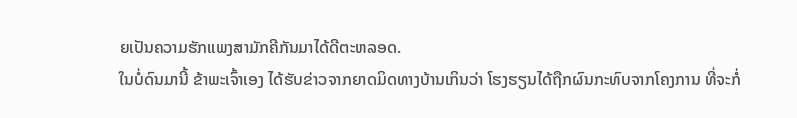ຍເປັນຄວາມຮັກແພງສາມັກຄີກັນມາໄດ້ດີຕະຫລອດ.
ໃນບໍ່ດົນມານີ້ ຂ້າພະເຈົ້າເອງ ໄດ້ຮັບຂ່າວຈາກຍາດມິດທາງບ້ານເກິນວ່າ ໂຮງຮຽນໄດ້ຖືກຜົນກະທົບຈາກໂຄງການ ທີ່ຈະກໍ່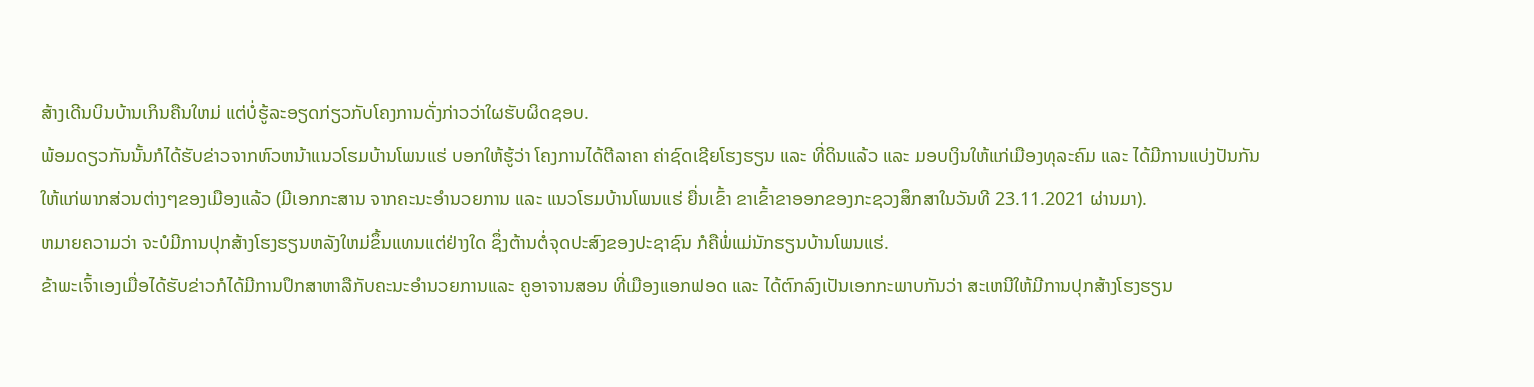ສ້າງເດີນບິນບ້ານເກິນຄືນໃຫມ່ ແຕ່ບໍ່ຮູ້ລະອຽດກ່ຽວກັບໂຄງການດັ່ງກ່າວວ່າໃຜຮັບຜິດຊອບ.
ພ້ອມດຽວກັນນັ້ນກໍໄດ້ຮັບຂ່າວຈາກຫົວຫນ້າແນວໂຮມບ້ານໂພນແຮ່ ບອກໃຫ້ຮູ້ວ່າ ໂຄງການໄດ້ຕີລາຄາ ຄ່າຊົດເຊີຍໂຮງຮຽນ ແລະ ທີ່ດິນແລ້ວ ແລະ ມອບເງິນໃຫ້ແກ່ເມືອງທຸລະຄົມ ແລະ ໄດ້ມີການແບ່ງປັນກັນໃຫ້ແກ່ພາກສ່ວນຕ່າງໆຂອງເມືອງແລ້ວ (ມີເອກກະສານ ຈາກຄະນະອໍານວຍການ ແລະ ແນວໂຮມບ້ານໂພນແຮ່ ຍື່ນເຂົ້າ ຂາເຂົ້າຂາອອກຂອງກະຊວງສຶກສາໃນວັນທີ 23.11.2021 ຜ່ານມາ).
ຫມາຍຄວາມວ່າ ຈະບໍມີການປຸກສ້າງໂຮງຮຽນຫລັງໃຫມ່ຂຶ້ນແທນແຕ່ຢ່າງໃດ ຊຶ່ງຕ້ານຕໍ່ຈຸດປະສົງຂອງປະຊາຊົນ ກໍຄືພໍ່ແມ່ນັກຮຽນບ້ານໂພນແຮ່.
ຂ້າພະເຈົ້າເອງເມື່ອໄດ້ຮັບຂ່າວກໍໄດ້ມີການປຶກສາຫາລືກັບຄະນະອໍານວຍການແລະ ຄູອາຈານສອນ ທີ່ເມືອງແອກຟອດ ແລະ ໄດ້ຕົກລົງເປັນເອກກະພາບກັນວ່າ ສະເຫນີໃຫ້ມີການປຸກສ້າງໂຮງຮຽນ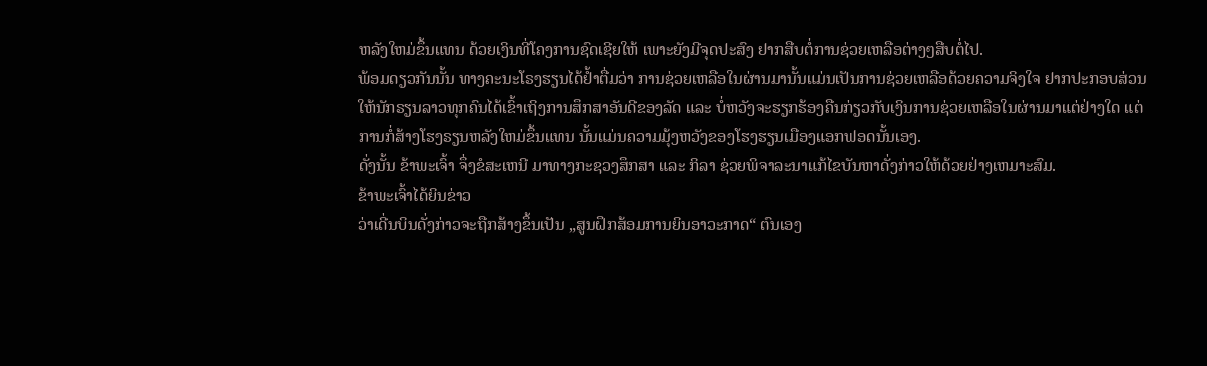ຫລັງໃຫມ່ຂຶ້ນແທນ ດ້ວຍເງິນທີ່ໂຄງການຊົດເຊີຍໃຫ້ ເພາະຍັງມີຈຸດປະສົງ ຢາກສືບຕໍ່ການຊ່ວຍເຫລືອຕ່າງໆສືບຕໍ່ໄປ.
ພ້ອມດຽວກັນນັ້ນ ທາງຄະນະໂຣງຮຽນໄດ້ຢໍ້າຕື່ມວ່າ ການຊ່ວຍເຫລືອໃນຜ່ານມານັ້ນແມ່ນເປັນການຊ່ວຍເຫລືອດ້ວຍຄວາມຈິງໃຈ ຢາກປະກອບສ່ວນໃຫ້ນັກຣຽນລາວທຸກຄົນໄດ້ເຂົ້າເຖິງການສຶກສາອັນດີຂອງລັດ ແລະ ບໍ່ຫວັງຈະຮຽກຮ້ອງຄືນກ່ຽວກັບເງິນການຊ່ວຍເຫລືອໃນຜ່ານມາແຕ່ຢ່າງໃດ ແຕ່ ການກໍ່ສ້າງໂຮງຣຽນຫລັງໃຫມ່ຂຶ້ນແທນ ນັ້ນແມ່ນຄວາມມຸ້ງຫວັງຂອງໂຮງຮຽນເມືອງແອກຟອດນັ້ນເອງ.
ດັ່ງນັ້ນ ຂ້າພະເຈົ້າ ຈຶ່ງຂໍສະເຫນີ ມາທາງກະຊວງສຶກສາ ແລະ ກິລາ ຊ່ວຍພິຈາລະນາແກ້ໄຂບັນຫາດັ່ງກ່າວໃຫ້ດ້ວຍຢ່າງເຫມາະສົມ.
ຂ້າພະເຈົ້າໄດ້ຍິນຂ່າວ
ວ່າເດີ່ນບິນດັ່ງກ່າວຈະຖືກສ້າງຂຶ້ນເປັນ „ສູນຝຶກສ້ອມການຍິນອາວະກາດ“ ຕົນເອງ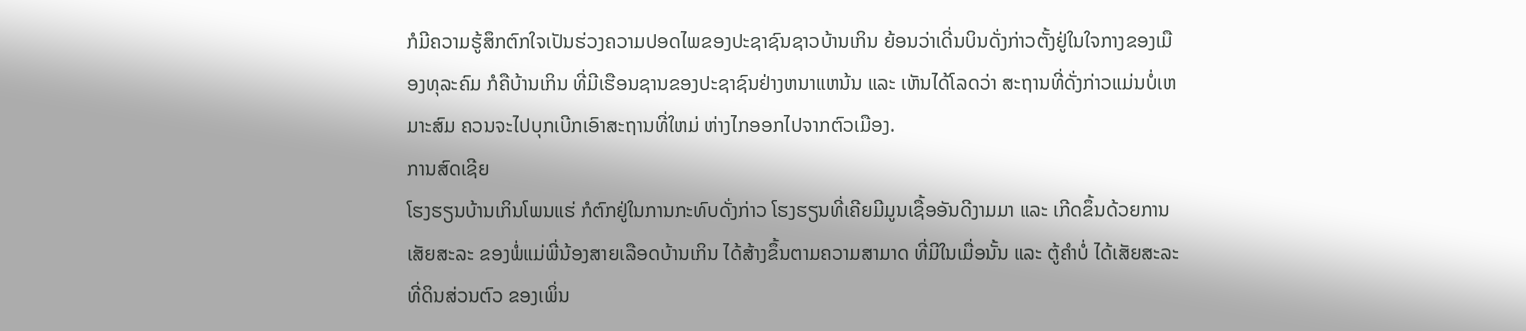ກໍມີຄວາມຮູ້ສຶກຕົກໃຈເປັນຮ່ວງຄວາມປອດໄພຂອງປະຊາຊົນຊາວບ້ານເກິນ ຍ້ອນວ່າເດີ່ນບິນດັ່ງກ່າວຕັ້ງຢູ່ໃນໃຈກາງຂອງເມືອງທຸລະຄົມ ກໍຄືບ້ານເກິນ ທີ່ມີເຮືອນຊານຂອງປະຊາຊົນຢ່າງຫນາແຫນ້ນ ແລະ ເຫັນໄດ້ໂລດວ່າ ສະຖານທີ່ດັ່ງກ່າວແມ່ນບໍ່ເຫມາະສົມ ຄວນຈະໄປບຸກເບີກເອົາສະຖານທີ່ໃຫມ່ ຫ່າງໄກອອກໄປຈາກຕົວເມືອງ.
ການສົດເຊີຍ
ໂຮງຮຽນບ້ານເກິນໂພນແຮ່ ກໍຕົກຢູ່ໃນການກະທົບດັ່ງກ່າວ ໂຮງຮຽນທີ່ເຄີຍມີມູນເຊື້ອອັນດີງາມມາ ແລະ ເກີດຂຶ້ນດ້ວຍການເສັຍສະລະ ຂອງພໍ່ແມ່ພີ່ນ້ອງສາຍເລືອດບ້ານເກິນ ໄດ້ສ້າງຂຶ້ນຕາມຄວາມສາມາດ ທີ່ມີໃນເມື່ອນັ້ນ ແລະ ຕູ້ຄໍາບໍ່ ໄດ້ເສັຍສະລະ ທີ່ດິນສ່ວນຕົວ ຂອງເພິ່ນ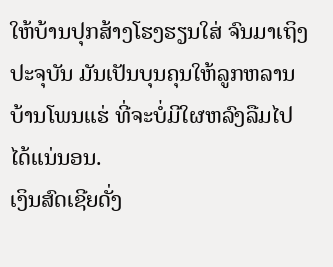ໃຫ້ບ້ານປຸກສ້າງໂຮງຮຽນໃສ່ ຈົນມາເຖິງປະຈຸບັນ ມັນເປັນບຸນຄຸນໃຫ້ລູກຫລານບ້ານໂພນແຮ່ ທີ່ຈະບໍ່ມີໃຜຫລົງລືມໄປໄດ້ແນ່ນອນ.
ເງິນສົດເຊີຍດັ່ງ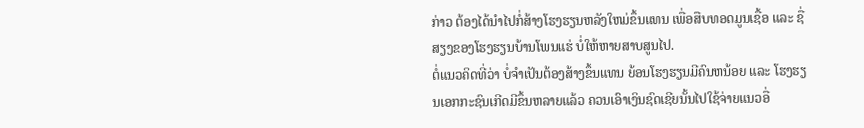ກ່າວ ຕ້ອງໄດ້ນໍາໄປກໍ່ສ້າງໂຮງຮຽນຫລັງໃຫມ່ຂຶ້ນແທນ ເພື່ອສືບທອດມູນເຊື້ອ ແລະ ຊື່ສຽງຂອງໂຮງຮຽນບ້ານໂພນແຮ່ ບໍ່ໃຫ້ຫາຍສາບສູນໄປ.
ຕໍ່ແນວຄິດທີ່ວ່າ ບໍ່ຈໍາເປັນຕ້ອງສ້າງຂຶ້ນແທນ ຍ້ອນໂຮງຮຽນມີຄົນຫນ້ອຍ ແລະ ໂຮງຮຽນເອກກະຊົນເກີດມີຂຶ້ນຫລາຍແລ້ວ ຄວນເອົາເງິນຊົດເຊີຍນັ້ນໄປໃຊ້ຈ່າຍແນວອື່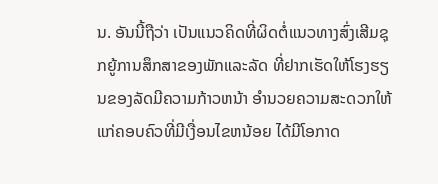ນ. ອັນນີ້ຖືວ່າ ເປັນແນວຄິດທີ່ຜິດຕໍ່ແນວທາງສົ່ງເສີມຊຸກຍູ້ການສຶກສາຂອງພັກແລະລັດ ທີ່ຢາກເຮັດໃຫ້ໂຮງຮຽນຂອງລັດມີຄວາມກ້າວຫນ້າ ອໍານວຍຄວາມສະດວກໃຫ້ແກ່ຄອບຄົວທີ່ມີເງື່ອນໄຂຫນ້ອຍ ໄດ້ມີໂອກາດ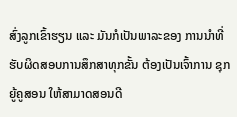ສົ່ງລູກເຂົ້າຮຽນ ແລະ ມັນກໍເປັນພາລະຂອງ ການນໍາທີ່ຮັບຜິດສອບການສຶກສາທຸກຂັ້ນ ຕ້ອງເປັນເຈົ້າການ ຊຸກຍູ້ຄູສອນ ໃຫ້ສາມາດສອນດີ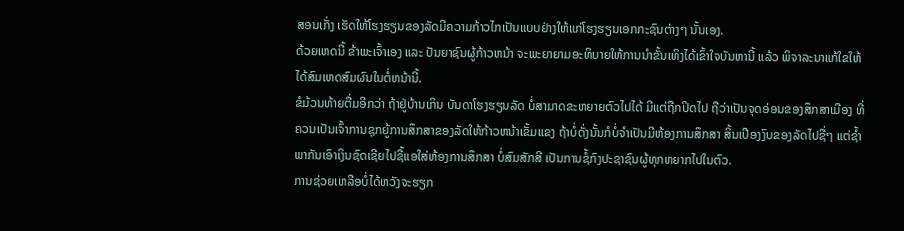ສອນເກັ່ງ ເຮັດໃຫ້ໂຮງຮຽນຂອງລັດມີຄວາມກ້າວໄກເປັນແບບຢ່າງໃຫ້ແກ່ໂຮງຮຽນເອກກະຊົນຕ່າງໆ ນັ້ນເອງ.
ດ້ວຍເຫດນີ້ ຂ້າພະເຈົ້າເອງ ແລະ ປັນຍາຊົນຜູ້ກ້າວຫນ້າ ຈະພະຍາຍາມອະທິບາຍໃຫ້ການນໍາຂັ້ນເທິງໄດ້ເຂົ້າໃຈບັນຫານີ້ ແລ້ວ ພິຈາລະນາແກ້ໃຂໃຫ້ໄດ້ສົມເຫດສົມຜົນໃນຕໍ່ຫນ້ານີ້.
ຂໍມ້ວນທ້າຍຕື່ມອີກວ່າ ຖ້າຢູ່ບ້ານເກິນ ບັນດາໂຮງຮຽນລັດ ບໍ່ສາມາດຂະຫຍາຍຕົວໄປໄດ້ ມີແຕ່ຖືກປິດໄປ ຖືວ່າເປັນຈຸດອ່ອນຂອງສຶກສາເມືອງ ທີ່ຄວນເປັນເຈົ້າການຊຸກຍູ້ການສຶກສາຂອງລັດໃຫ້ກ້າວຫນ້າເຂັ້ມແຂງ ຖ້າບໍ່ດັ່ງນັ້ນກໍບໍ່ຈໍາເປັນມີຫ້ອງການສຶກສາ ສິ້ນເປືອງງົບຂອງລັດໄປຊື່ໆ ແຕ່ຊໍ້າພາກັນເອົາເງິນຊົດເຊີຍໄປຊື້ແອໃສ່ຫ້ອງການສຶກສາ ບໍ່ສົມສັກສີ ເປັນການຊໍ້ກົງປະຊາຊົນຜູ້ທຸກຫຍາກໄປໃນຕົວ.
ການຊ່ວຍເຫລືອບໍ່ໄດ້ຫວັງຈະຮຽກ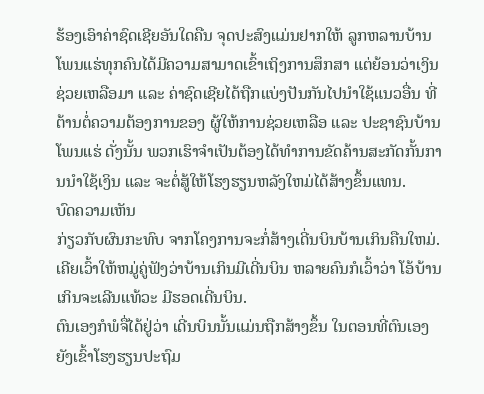ຮ້ອງເອົາຄ່າຊົດເຊີຍອັນໃດຄືນ ຈຸດປະສົງແມ່ນຢາກໃຫ້ ລູກຫລານບ້ານໂພນແຮ່ທຸກຄົນໄດ້ມີຄວາມສາມາດເຂົ້າເຖິງການສຶກສາ ແຕ່ຍ້ອນວ່າເງິນຊ່ວຍເຫລືອມາ ແລະ ຄ່າຊົດເຊີຍໄດ້ຖືກແບ່ງປັນກັນໄປນໍາໃຊ້ແນວອື່ນ ທີ່ຕ້ານຕໍ່ຄວາມຕ້ອງການຂອງ ຜູ້ໃຫ້ການຊ່ວຍເຫລືອ ແລະ ປະຊາຊົນບ້ານໂພນແຮ່ ດັ່ງນັ້ນ ພວກເຮົາຈໍາເປັນຕ້ອງໄດ້ທໍາການຂັດຄ້ານສະກັດກັ້ນການນໍາໃຊ້ເງິນ ແລະ ຈະຕໍ່ສູ້ໃຫ້ໂຮງຮຽນຫລັງໃຫມ່ໄດ້ສ້າງຂຶ້ນແທນ.
ບົດຄວາມເຫັນ
ກ່ຽວກັບຜົນກະທົບ ຈາກໂຄງການຈະກໍ່ສ້າງເດີ່ນບິນບ້ານເກິນຄືນໃຫມ່.
ເຄີຍເວົ້າໃຫ້ຫມູ່ຄູ່ຟັງວ່າບ້ານເກິນມີເດີ່ນບິນ ຫລາຍຄົນກໍເວົ້າວ່າ ໂອ້ບ້ານເກິນຈະເລີນແທ້ວະ ມີຮອດເດີ່ນບິນ.
ຕົນເອງກໍພໍຈື່ໄດ້ຢູ່ວ່າ ເດີ່ນບິນນັ້ນແມ່ນຖືກສ້າງຂຶ້ນ ໃນຕອນທີ່ຕົນເອງຍັງເຂົ້າໂຮງຮຽນປະຖົມ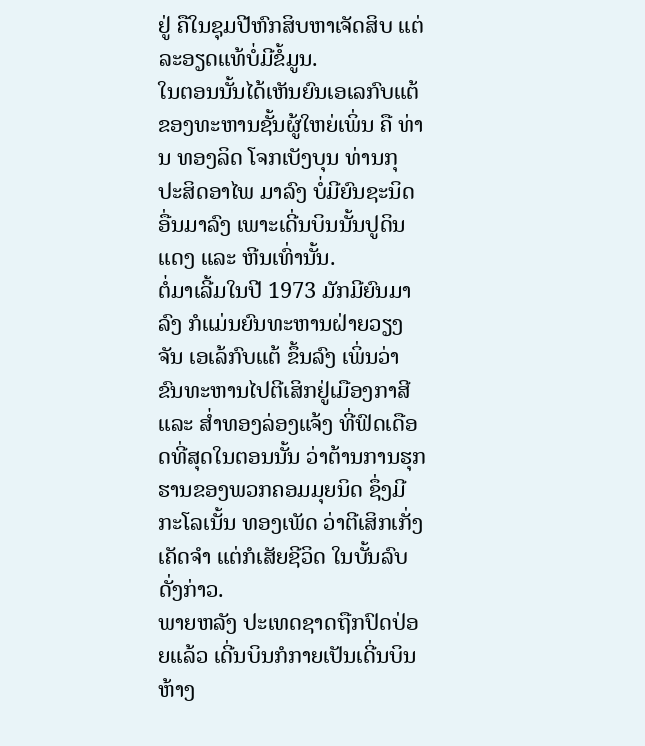ຢູ່ ຄືໃນຊຸມປີຫົກສິບຫາເຈັດສິບ ແຕ່ລະອຽດແທ້ບໍ່ມີຂໍ້ມູນ.
ໃນຕອນນັ້ນໄດ້ເຫັນຍົນເອເລກົບແຕ້ ຂອງທະຫານຊັ້ນຜູ້ໃຫຍ່ເພິ່ນ ຄື ທ່ານ ທອງລິດ ໂຈກເບັງບຸນ ທ່ານກຸ ປະສິດອາໄພ ມາລົງ ບໍ່ມີຍົນຊະນິດອື່ນມາລົງ ເພາະເດີ່ນບິນນັ້ນປູດິນແດງ ແລະ ຫີນເທົ່ານັ້ນ.
ຕໍ່ມາເລີ້ມໃນປີ 1973 ມັກມີຍົນມາລົງ ກໍແມ່ນຍົນທະຫານຝ່າຍວຽງຈັນ ເອເລ້ກົບແຕ້ ຂຶ້ນລົງ ເພິ່ນວ່າ ຂົນທະຫານໄປຕີເສິກຢູ່ເມືອງກາສີ ແລະ ສໍ່າທອງລ່ອງແຈ້ງ ທີ່ຟົດເດືອດທີ່ສຸດໃນຕອນນັ້ນ ວ່າຕ້ານການຮຸກຮານຂອງພວກຄອມມຸຍນິດ ຊຶ່ງມີ ກະໂລເນັ້ນ ທອງເພັດ ວ່າຕີເສິກເກັ່ງ ເຄັດຈໍາ ແຕ່ກໍເສັຍຊີວິດ ໃນບັ້ນລົບດັ່ງກ່າວ.
ພາຍຫລັງ ປະເທດຊາດຖືກປົດປ່ອຍແລ້ວ ເດີ່ນບິນກໍກາຍເປັນເດີ່ນບິນຫ້າງ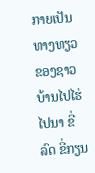ກາຍເປັນທາງທຽວຂອງຊາວບ້ານໄປໄຮ່ໄປນາ ຂີ່ລົດ ຂີ່ກຽນ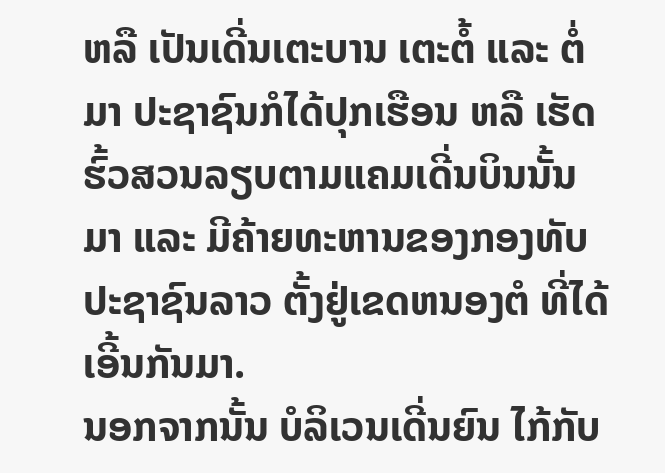ຫລື ເປັນເດີ່ນເຕະບານ ເຕະຕໍ້ ແລະ ຕໍ່ມາ ປະຊາຊົນກໍໄດ້ປຸກເຮືອນ ຫລື ເຮັດຮົ້ວສວນລຽບຕາມແຄມເດີ່ນບິນນັ້ນມາ ແລະ ມີຄ້າຍທະຫານຂອງກອງທັບປະຊາຊົນລາວ ຕັ້ງຢູ່ເຂດຫນອງຕໍ ທີ່ໄດ້ເອີ້ນກັນມາ.
ນອກຈາກນັ້ນ ບໍລິເວນເດີ່ນຍົນ ໄກ້ກັບ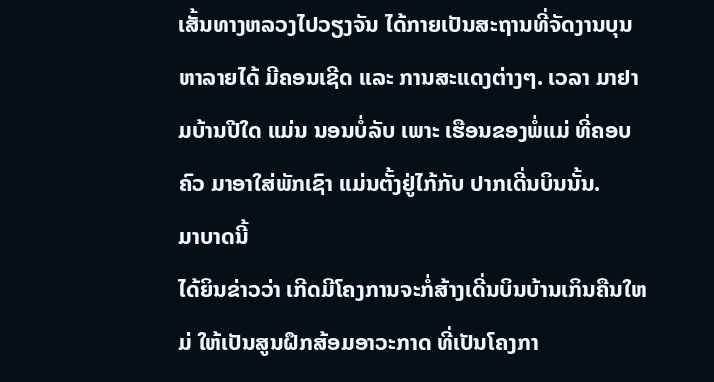ເສັ້ນທາງຫລວງໄປວຽງຈັນ ໄດ້ກາຍເປັນສະຖານທີ່ຈັດງານບຸນຫາລາຍໄດ້ ມີຄອນເຊີດ ແລະ ການສະແດງຕ່າງໆ. ເວລາ ມາຢາມບ້ານປີໃດ ແມ່ນ ນອນບໍ່ລັບ ເພາະ ເຮືອນຂອງພໍ່ແມ່ ທີ່ຄອບຄົວ ມາອາໃສ່ພັກເຊົາ ແມ່ນຕັ້ງຢູ່ໄກ້ກັບ ປາກເດີ່ນບິນນັ້ນ.
ມາບາດນີ້
ໄດ້ຍິນຂ່າວວ່າ ເກີດມີໂຄງການຈະກໍ່ສ້າງເດີ່ນບິນບ້ານເກິນຄືນໃຫມ່ ໃຫ້ເປັນສູນຝຶກສ້ອມອາວະກາດ ທີ່ເປັນໂຄງກາ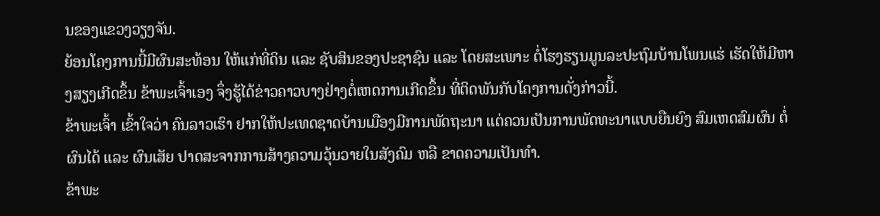ນຂອງແຂວງວຽງຈັນ.
ຍ້ອນໂຄງການນີ້ມີຜົນສະທ້ອນ ໃຫ້ແກ່ທີ່ດິນ ແລະ ຊັບສິນຂອງປະຊາຊົນ ແລະ ໂດຍສະເພາະ ຕໍ່ໂຮງຮຽນມູນລະປະຖົມບ້ານໂພນແຮ່ ເຮັດໃຫ້ມີຫາງສຽງເກີດຂຶ້ນ ຂ້າພະເຈົ້າເອງ ຈຶ່ງຮູ້ໄດ້ຂ່າວຄາວບາງຢ່າງຕໍ່ເຫດການເກີດຂຶ້ນ ທີ່ຕິດພັນກັບໂຄງການດັ່ງກ່າວນີ້.
ຂ້າພະເຈົ້າ ເຂົ້າໃຈວ່າ ຄົນລາວເຮົາ ຢາກໃຫ້ປະເທດຊາດບ້ານເມືອງມີການພັດຖະນາ ແຕ່ຄວນເປັນການພັດທະນາແບບຍືນຍົງ ສົມເຫດສົມຜົນ ຕໍ່ຜົນໄດ້ ແລະ ຜົນເສັຍ ປາດສະຈາກການສ້າງຄວາມວຸ້ນວາຍໃນສັງຄົມ ຫລື ຂາດຄວາມເປັນທໍາ.
ຂ້າພະ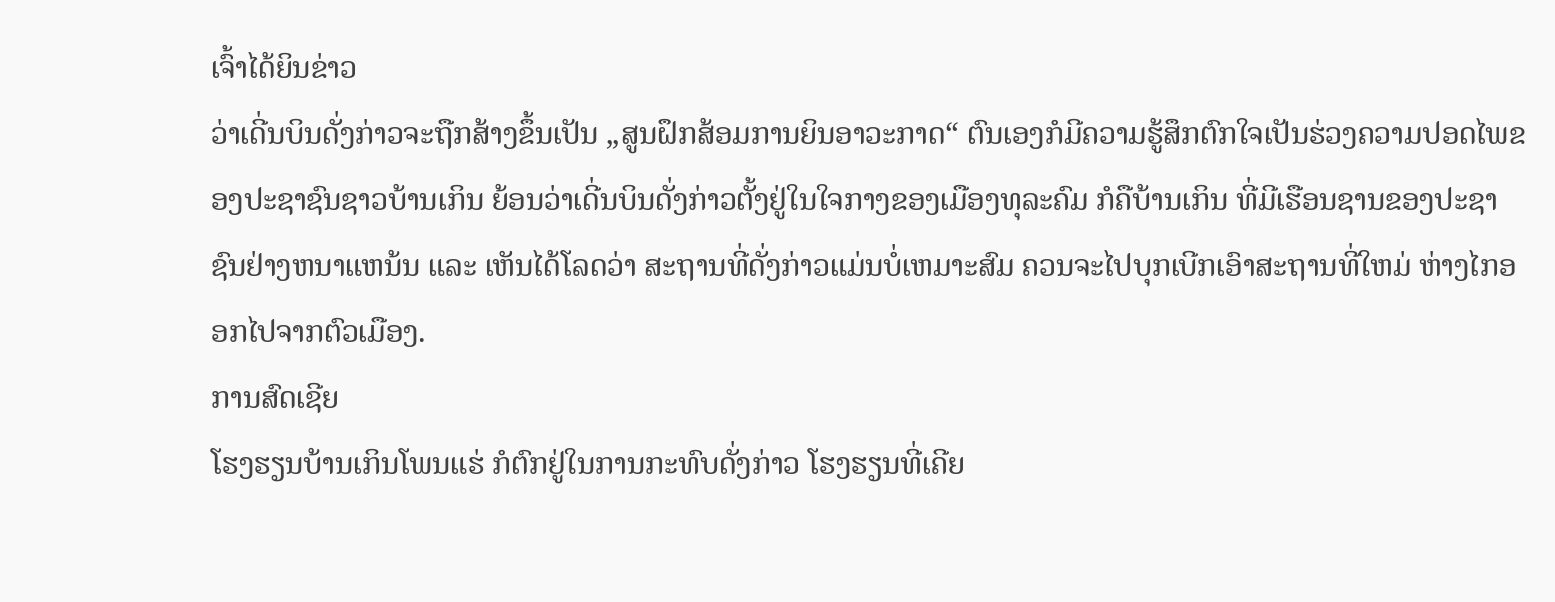ເຈົ້າໄດ້ຍິນຂ່າວ
ວ່າເດີ່ນບິນດັ່ງກ່າວຈະຖືກສ້າງຂຶ້ນເປັນ „ສູນຝຶກສ້ອມການຍິນອາວະກາດ“ ຕົນເອງກໍມີຄວາມຮູ້ສຶກຕົກໃຈເປັນຮ່ວງຄວາມປອດໄພຂອງປະຊາຊົນຊາວບ້ານເກິນ ຍ້ອນວ່າເດີ່ນບິນດັ່ງກ່າວຕັ້ງຢູ່ໃນໃຈກາງຂອງເມືອງທຸລະຄົມ ກໍຄືບ້ານເກິນ ທີ່ມີເຮືອນຊານຂອງປະຊາຊົນຢ່າງຫນາແຫນ້ນ ແລະ ເຫັນໄດ້ໂລດວ່າ ສະຖານທີ່ດັ່ງກ່າວແມ່ນບໍ່ເຫມາະສົມ ຄວນຈະໄປບຸກເບີກເອົາສະຖານທີ່ໃຫມ່ ຫ່າງໄກອອກໄປຈາກຕົວເມືອງ.
ການສົດເຊີຍ
ໂຮງຮຽນບ້ານເກິນໂພນແຮ່ ກໍຕົກຢູ່ໃນການກະທົບດັ່ງກ່າວ ໂຮງຮຽນທີ່ເຄີຍ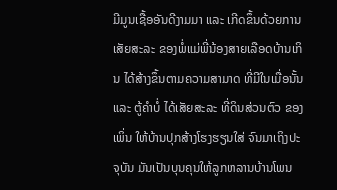ມີມູນເຊື້ອອັນດີງາມມາ ແລະ ເກີດຂຶ້ນດ້ວຍການເສັຍສະລະ ຂອງພໍ່ແມ່ພີ່ນ້ອງສາຍເລືອດບ້ານເກິນ ໄດ້ສ້າງຂຶ້ນຕາມຄວາມສາມາດ ທີ່ມີໃນເມື່ອນັ້ນ ແລະ ຕູ້ຄໍາບໍ່ ໄດ້ເສັຍສະລະ ທີ່ດິນສ່ວນຕົວ ຂອງເພິ່ນ ໃຫ້ບ້ານປຸກສ້າງໂຮງຮຽນໃສ່ ຈົນມາເຖິງປະຈຸບັນ ມັນເປັນບຸນຄຸນໃຫ້ລູກຫລານບ້ານໂພນ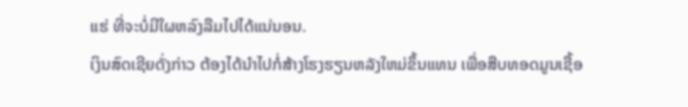ແຮ່ ທີ່ຈະບໍ່ມີໃຜຫລົງລືມໄປໄດ້ແນ່ນອນ.
ເງິນສົດເຊີຍດັ່ງກ່າວ ຕ້ອງໄດ້ນໍາໄປກໍ່ສ້າງໂຮງຮຽນຫລັງໃຫມ່ຂຶ້ນແທນ ເພື່ອສືບທອດມູນເຊື້ອ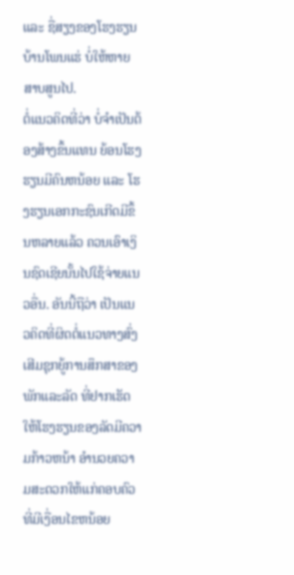ແລະ ຊື່ສຽງຂອງໂຮງຮຽນບ້ານໂພນແຮ່ ບໍ່ໃຫ້ຫາຍສາບສູນໄປ.
ຕໍ່ແນວຄິດທີ່ວ່າ ບໍ່ຈໍາເປັນຕ້ອງສ້າງຂຶ້ນແທນ ຍ້ອນໂຮງຮຽນມີຄົນຫນ້ອຍ ແລະ ໂຮງຮຽນເອກກະຊົນເກີດມີຂຶ້ນຫລາຍແລ້ວ ຄວນເອົາເງິນຊົດເຊີຍນັ້ນໄປໃຊ້ຈ່າຍແນວອື່ນ. ອັນນີ້ຖືວ່າ ເປັນແນວຄິດທີ່ຜິດຕໍ່ແນວທາງສົ່ງເສີມຊຸກຍູ້ການສຶກສາຂອງພັກແລະລັດ ທີ່ຢາກເຮັດໃຫ້ໂຮງຮຽນຂອງລັດມີຄວາມກ້າວຫນ້າ ອໍານວຍຄວາມສະດວກໃຫ້ແກ່ຄອບຄົວທີ່ມີເງື່ອນໄຂຫນ້ອຍ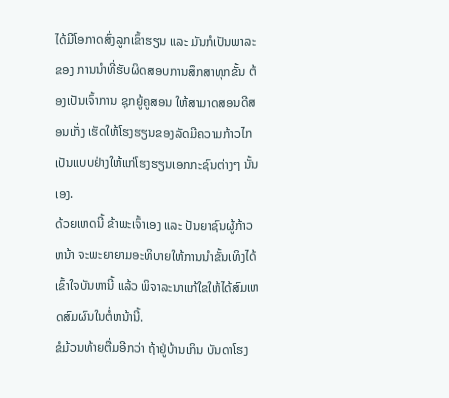ໄດ້ມີໂອກາດສົ່ງລູກເຂົ້າຮຽນ ແລະ ມັນກໍເປັນພາລະຂອງ ການນໍາທີ່ຮັບຜິດສອບການສຶກສາທຸກຂັ້ນ ຕ້ອງເປັນເຈົ້າການ ຊຸກຍູ້ຄູສອນ ໃຫ້ສາມາດສອນດີສອນເກັ່ງ ເຮັດໃຫ້ໂຮງຮຽນຂອງລັດມີຄວາມກ້າວໄກເປັນແບບຢ່າງໃຫ້ແກ່ໂຮງຮຽນເອກກະຊົນຕ່າງໆ ນັ້ນເອງ.
ດ້ວຍເຫດນີ້ ຂ້າພະເຈົ້າເອງ ແລະ ປັນຍາຊົນຜູ້ກ້າວຫນ້າ ຈະພະຍາຍາມອະທິບາຍໃຫ້ການນໍາຂັ້ນເທິງໄດ້ເຂົ້າໃຈບັນຫານີ້ ແລ້ວ ພິຈາລະນາແກ້ໃຂໃຫ້ໄດ້ສົມເຫດສົມຜົນໃນຕໍ່ຫນ້ານີ້.
ຂໍມ້ວນທ້າຍຕື່ມອີກວ່າ ຖ້າຢູ່ບ້ານເກິນ ບັນດາໂຮງ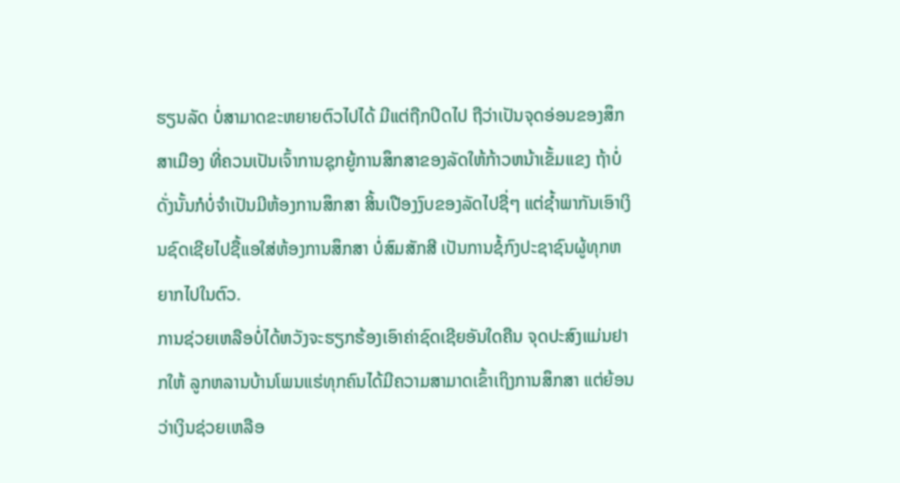ຮຽນລັດ ບໍ່ສາມາດຂະຫຍາຍຕົວໄປໄດ້ ມີແຕ່ຖືກປິດໄປ ຖືວ່າເປັນຈຸດອ່ອນຂອງສຶກສາເມືອງ ທີ່ຄວນເປັນເຈົ້າການຊຸກຍູ້ການສຶກສາຂອງລັດໃຫ້ກ້າວຫນ້າເຂັ້ມແຂງ ຖ້າບໍ່ດັ່ງນັ້ນກໍບໍ່ຈໍາເປັນມີຫ້ອງການສຶກສາ ສິ້ນເປືອງງົບຂອງລັດໄປຊື່ໆ ແຕ່ຊໍ້າພາກັນເອົາເງິນຊົດເຊີຍໄປຊື້ແອໃສ່ຫ້ອງການສຶກສາ ບໍ່ສົມສັກສີ ເປັນການຊໍ້ກົງປະຊາຊົນຜູ້ທຸກຫຍາກໄປໃນຕົວ.
ການຊ່ວຍເຫລືອບໍ່ໄດ້ຫວັງຈະຮຽກຮ້ອງເອົາຄ່າຊົດເຊີຍອັນໃດຄືນ ຈຸດປະສົງແມ່ນຢາກໃຫ້ ລູກຫລານບ້ານໂພນແຮ່ທຸກຄົນໄດ້ມີຄວາມສາມາດເຂົ້າເຖິງການສຶກສາ ແຕ່ຍ້ອນວ່າເງິນຊ່ວຍເຫລືອ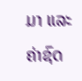ມາ ແລະ ຄ່າຊົດ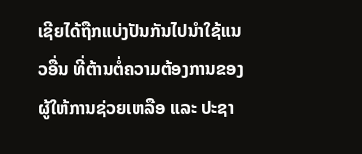ເຊີຍໄດ້ຖືກແບ່ງປັນກັນໄປນໍາໃຊ້ແນວອື່ນ ທີ່ຕ້ານຕໍ່ຄວາມຕ້ອງການຂອງ ຜູ້ໃຫ້ການຊ່ວຍເຫລືອ ແລະ ປະຊາ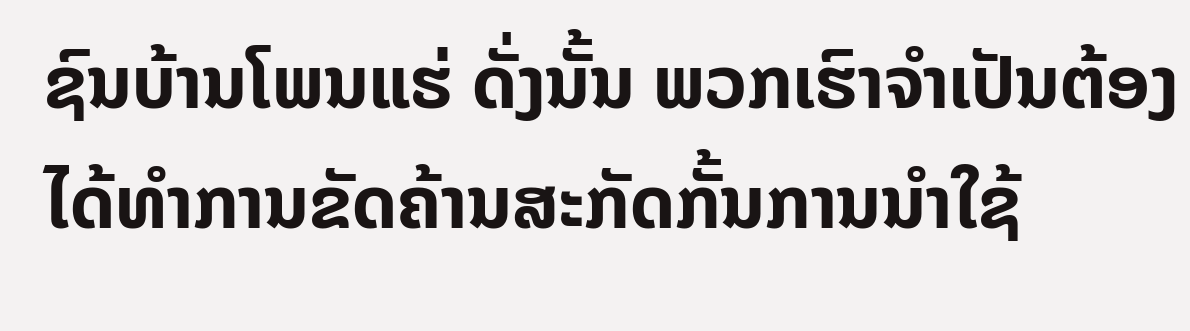ຊົນບ້ານໂພນແຮ່ ດັ່ງນັ້ນ ພວກເຮົາຈໍາເປັນຕ້ອງໄດ້ທໍາການຂັດຄ້ານສະກັດກັ້ນການນໍາໃຊ້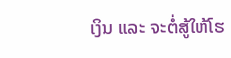ເງິນ ແລະ ຈະຕໍ່ສູ້ໃຫ້ໂຮ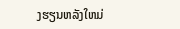ງຮຽນຫລັງໃຫມ່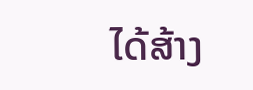ໄດ້ສ້າງ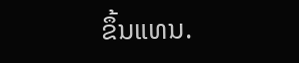ຂຶ້ນແທນ.